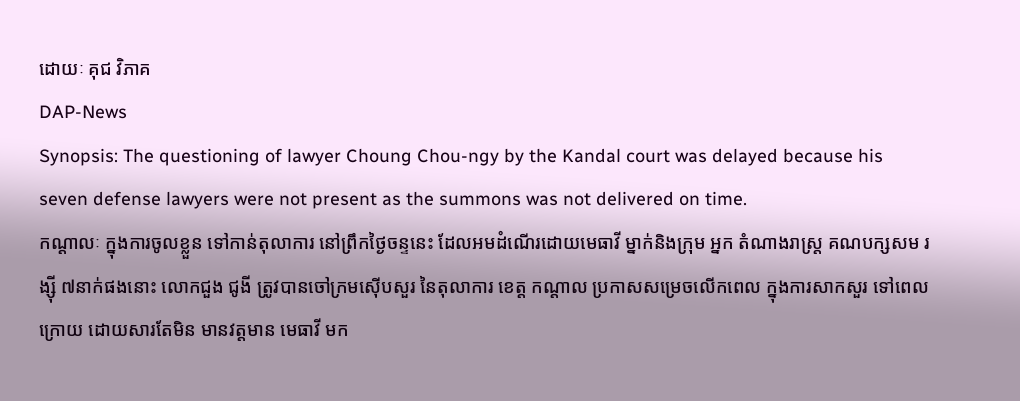ដោយៈ គុជ វិភាគ
DAP-News
Synopsis: The questioning of lawyer Choung Chou-ngy by the Kandal court was delayed because his seven defense lawyers were not present as the summons was not delivered on time.
កណ្ដាលៈ ក្នុងការចូលខ្លួន ទៅកាន់តុលាការ នៅព្រឹកថ្ងៃចន្ទនេះ ដែលអមដំណើរដោយមេធាវី ម្នាក់និងក្រុម អ្នក តំណាងរាស្រ្ត គណបក្សសម រង្ស៊ី ៧នាក់ផងនោះ លោកជួង ជូងី ត្រូវបានចៅក្រមស៊ើបសួរ នៃតុលាការ ខេត្ត កណ្ដាល ប្រកាសសម្រេចលើកពេល ក្នុងការសាកសួរ ទៅពេលក្រោយ ដោយសារតែមិន មានវត្តមាន មេធាវី មក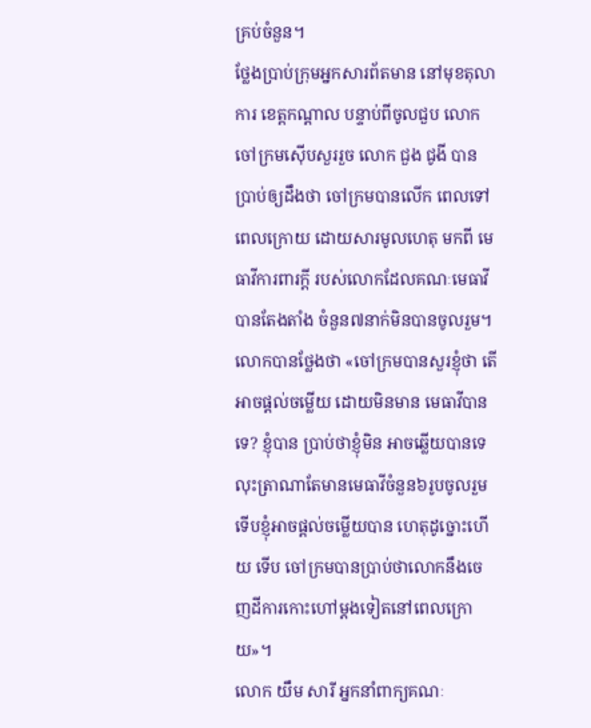គ្រប់ចំនួន។
ថ្លែងប្រាប់ក្រុមអ្នកសារព័តមាន នៅមុខតុលាការ ខេត្តកណ្ដាល បន្ទាប់ពីចូលជួប លោកចៅក្រមស៊ើបសួររួច លោក ជួង ជូងី បានប្រាប់ឲ្យដឹងថា ចៅក្រមបានលើក ពេលទៅពេលក្រោយ ដោយសារមូលហេតុ មកពី មេធាវីការពារក្ដី របស់លោកដែលគណៈមេធាវី បានតែងតាំង ចំនួន៧នាក់មិនបានចូលរួម។
លោកបានថ្លែងថា «ចៅក្រមបានសួរខ្ញុំថា តើអាចផ្ដល់ចម្លើយ ដោយមិនមាន មេធាវីបានទេ? ខ្ញុំបាន ប្រាប់ថាខ្ញុំមិន អាចឆ្លើយបានទេ លុះត្រាណាតែមានមេធាវីចំនួន៦រូបចូលរួមទើបខ្ញុំអាចផ្ដល់ចម្លើយបាន ហេតុដូច្នោះហើយ ទើប ចៅក្រមបានប្រាប់ថាលោកនឹងចេញដីការកោះហៅម្ដងទៀតនៅពេលក្រោយ»។
លោក យឹម សារី អ្នកនាំពាក្យគណៈ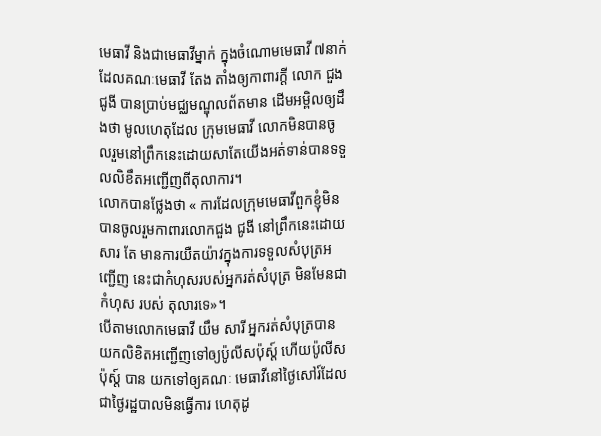មេធាវី និងជាមេធាវីម្នាក់ ក្នុងចំណោមមេធាវី ៧នាក់ដែលគណៈមេធាវី តែង តាំងឲ្យកាពារក្ដី លោក ជួង ជូងី បានប្រាប់មជ្ឈមណ្ឌុលព័តមាន ដើមអម្ពិលឲ្យដឹងថា មូលហេតុដែល ក្រុមមេធាវី លោកមិនបានចូលរួមនៅព្រឹកនេះដោយសាតែយើងអត់ទាន់បានទទួលលិខឹតអញ្ជើញពីតុលាការ។
លោកបានថ្លែងថា « ការដែលក្រុមមេធាវីពួកខ្ញុំមិនបានចូលរួមកាពារលោកជួង ជូងី នៅព្រឹកនេះដោយសារ តែ មានការយឺតយ៉ាវក្នុងការទទួលសំបុត្រអញ្ជើញ នេះជាកំហុសរបស់អ្នករត់សំបុត្រ មិនមែនជាកំហុស របស់ តុលារទេ»។
បើតាមលោកមេធាវី យឹម សារី អ្នករត់សំបុត្របានយកលិខិតអញ្ជើញទៅឲ្យប៉ូលីសប៉ុស្ត៍ ហើយប៉ូលីសប៉ុស្ត៍ បាន យកទៅឲ្យគណៈ មេធាវីនៅថ្ងៃសៅរ៍ដែលជាថ្ងៃរដ្ឋបាលមិនធ្វើការ ហេតុដូ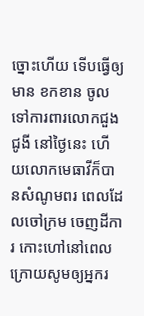ច្នោះហើយ ទើបធ្វើឲ្យមាន ខកខាន ចូលទៅការពារលោកជួង ជូងី នៅថ្ងៃនេះ ហើយលោកមេធាវីក៏បានសំណូមពរ ពេលដែលចៅក្រម ចេញដីការ កោះហៅនៅពេលក្រោយសូមឲ្យអ្នករ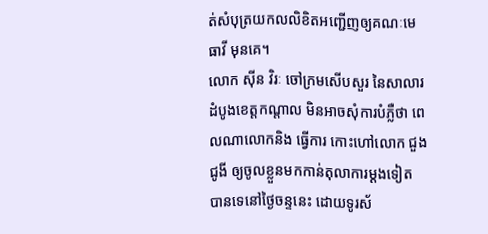ត់សំបុត្រយកលលិខិតអញ្ជើញឲ្យគណៈមេធាវី មុនគេ។
លោក ស៊ីន វិរៈ ចៅក្រមសើបសួរ នៃសាលារដំបូងខេត្តកណ្ដាល មិនអាចសុំការបំភ្លឺថា ពេលណាលោកនិង ធ្វើការ កោះហៅលោក ជួង ជូងី ឲ្យចូលខ្លួនមកកាន់តុលាការម្ដងទៀត បានទេនៅថ្ងៃចន្ទនេះ ដោយទូរស័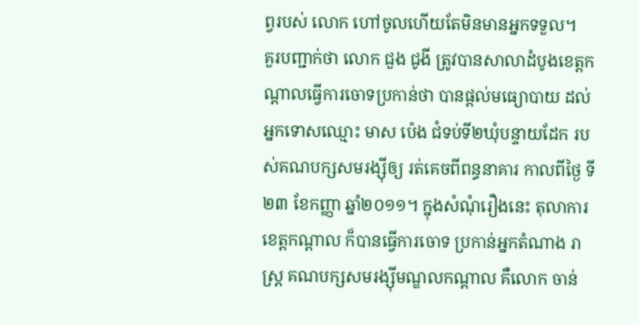ព្វរបស់ លោក ហៅចូលហើយតែមិនមានអ្នកទទួល។
គួរបញ្ជាក់ថា លោក ជួង ជូងី ត្រូវបានសាលាដំបូងខេត្តកណ្តាលធ្វើការចោទប្រកាន់ថា បានផ្តល់មធ្យោបាយ ដល់ អ្នកទោសឈ្មោះ មាស ប៉េង ជំទប់ទី២ឃុំបន្ទាយដែក របស់គណបក្សសមរង្ស៊ីឲ្យ រត់គេចពីពន្ធនាគារ កាលពីថ្ងៃ ទី២៣ ខែកញ្ញា ឆ្នាំ២០១១។ ក្នុងសំណុំរឿងនេះ តុលាការខេត្តកណ្តាល ក៏បានធ្វើការចោទ ប្រកាន់អ្នកតំណាង រាស្រ្ត គណបក្សសមរង្ស៊ីមណ្ឌលកណ្តាល គឺលោក ចាន់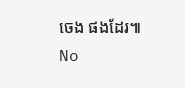ចេង ផងដែរ៕
No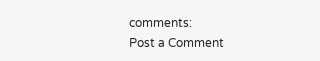comments:
Post a Comment